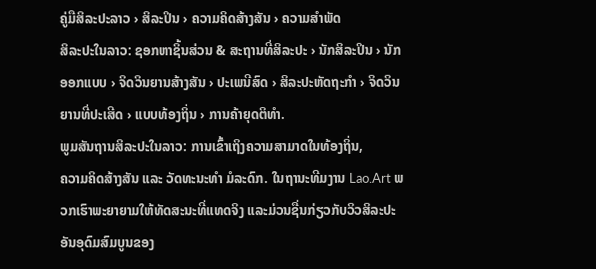ຄູ່ມືສິລະປະລາວ › ສິລະປິນ › ຄວາມຄິດສ້າງສັນ › ຄວາມສໍາພັດ
ສິລະປະໃນລາວ: ຊອກຫາຊິ້ນສ່ວນ & ສະຖານທີ່ສິລະປະ › ນັກສິລະປິນ › ນັກອອກແບບ › ຈິດວິນຍານສ້າງສັນ › ປະເພນີສົດ › ສິລະປະຫັດຖະກໍາ › ຈິດວິນຍານທີ່ປະເສີດ › ແບບທ້ອງຖິ່ນ › ການຄ້າຍຸດຕິທໍາ.
ພູມສັນຖານສິລະປະໃນລາວ: ການເຂົ້າເຖິງຄວາມສາມາດໃນທ້ອງຖິ່ນ,
ຄວາມຄິດສ້າງສັນ ແລະ ວັດທະນະທໍາ ມໍລະດົກ. ໃນຖານະທີມງານ Lao.Art ພວກເຮົາພະຍາຍາມໃຫ້ທັດສະນະທີ່ແທດຈິງ ແລະມ່ວນຊື່ນກ່ຽວກັບວິວສິລະປະອັນອຸດົມສົມບູນຂອງ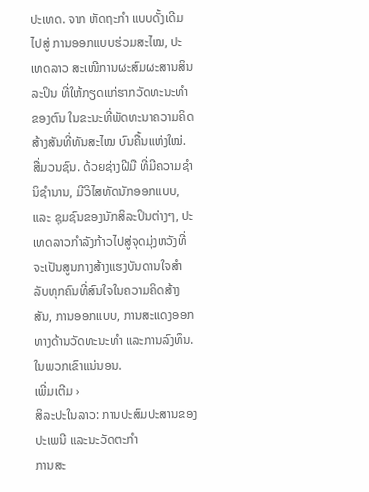ປະເທດ. ຈາກ ຫັດຖະກຳ ແບບດັ້ງເດີມ ໄປສູ່ ການອອກແບບຮ່ວມສະໄໝ, ປະເທດລາວ ສະເໜີການຜະສົມຜະສານສິນລະປິນ ທີ່ໃຫ້ກຽດແກ່ຮາກວັດທະນະທຳຂອງຕົນ ໃນຂະນະທີ່ພັດທະນາຄວາມຄິດສ້າງສັນທີ່ທັນສະໄໝ ບົນຄື້ນແຫ່ງໃໝ່. ສື່ມວນຊົນ. ດ້ວຍຊ່າງຝີມື ທີ່ມີຄວາມຊໍານິຊໍານານ, ມີວິໄສທັດນັກອອກແບບ, ແລະ ຊຸມຊົນຂອງນັກສິລະປິນຕ່າງໆ, ປະເທດລາວກໍາລັງກ້າວໄປສູ່ຈຸດມຸ່ງຫວັງທີ່ຈະເປັນສູນກາງສ້າງແຮງບັນດານໃຈສໍາລັບທຸກຄົນທີ່ສົນໃຈໃນຄວາມຄິດສ້າງສັນ, ການອອກແບບ, ການສະແດງອອກທາງດ້ານວັດທະນະທໍາ ແລະການລົງທຶນ. ໃນພວກເຂົາແນ່ນອນ.
ເພີ່ມເຕີມ ›
ສິລະປະໃນລາວ: ການປະສົມປະສານຂອງປະເພນີ ແລະນະວັດຕະກໍາ
ການສະ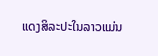ແດງສິລະປະໃນລາວແມ່ນ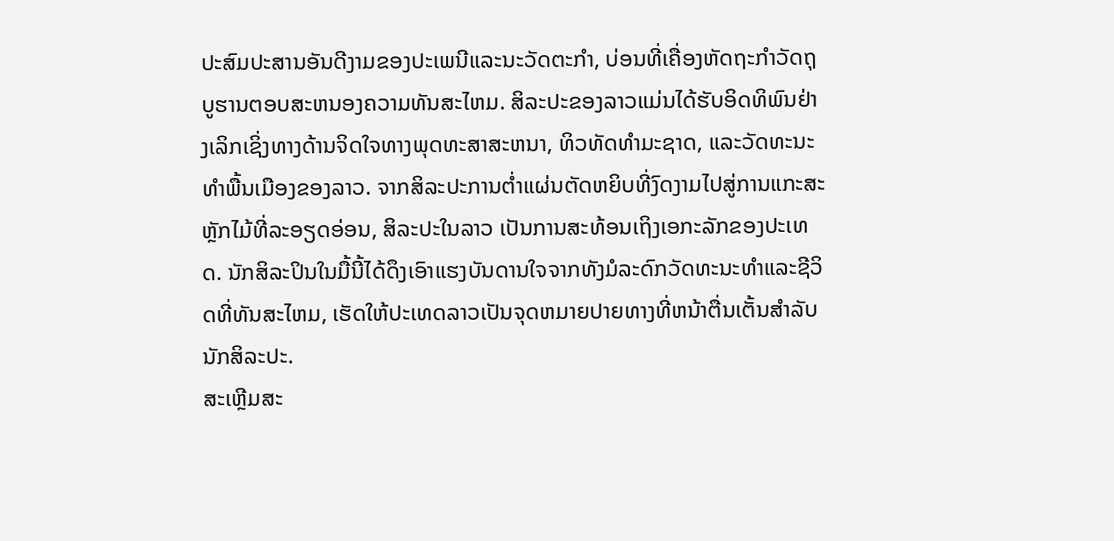ປະສົມປະສານອັນດີງາມຂອງປະເພນີແລະນະວັດຕະກໍາ, ບ່ອນທີ່ເຄື່ອງຫັດຖະກໍາວັດຖຸບູຮານຕອບສະຫນອງຄວາມທັນສະໄຫມ. ສິລະປະຂອງລາວແມ່ນໄດ້ຮັບອິດທິພົນຢ່າງເລິກເຊິ່ງທາງດ້ານຈິດໃຈທາງພຸດທະສາສະຫນາ, ທິວທັດທໍາມະຊາດ, ແລະວັດທະນະທໍາພື້ນເມືອງຂອງລາວ. ຈາກສິລະປະການຕ່ຳແຜ່ນຕັດຫຍິບທີ່ງົດງາມໄປສູ່ການແກະສະຫຼັກໄມ້ທີ່ລະອຽດອ່ອນ, ສິລະປະໃນລາວ ເປັນການສະທ້ອນເຖິງເອກະລັກຂອງປະເທດ. ນັກສິລະປິນໃນມື້ນີ້ໄດ້ດຶງເອົາແຮງບັນດານໃຈຈາກທັງມໍລະດົກວັດທະນະທໍາແລະຊີວິດທີ່ທັນສະໄຫມ, ເຮັດໃຫ້ປະເທດລາວເປັນຈຸດຫມາຍປາຍທາງທີ່ຫນ້າຕື່ນເຕັ້ນສໍາລັບນັກສິລະປະ.
ສະເຫຼີມສະ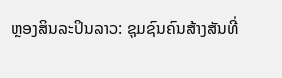ຫຼອງສິນລະປິນລາວ: ຊຸມຊົນຄົນສ້າງສັນທີ່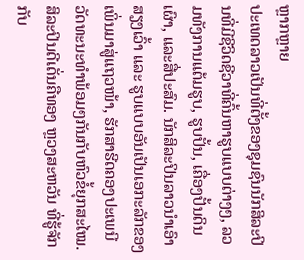ຫຼາກຫຼາຍ
ປະເທດລາວເປັນທີ່ຕັ້ງຂອງຊຸມຊົນນັກສິລະປິນທີ່ມີຊີວິດຊີວາທີ່ຄົ້ນຫາຮູບແບບຕ່າງໆ, ລວມທັງການແຕ້ມຮູບ, ຮູບປັ້ນ, ເຄື່ອງປັ້ນດິນເຜົາ, ແລະສື່ປະສົມ. ນັກສິລະປິນລາວນໍາເອົາສຽງເວົ້າ ແລະ ຮູບແບບອັນເປັນເອກະລັກຂອງເພິ່ນມາສູ່ແຖວໜ້າ, ຮັກສາຮີດຄອງປະເພນີວັດທະນະທໍາພ້ອມໆກັນກັບຫົວຂໍ້ຍຸກສະໄໝ. ສິລະປິນດີເດັ່ນຄືທອງ ຫຼວງສະຫວັນ ທີ່ຮູ້ຈັກກັບ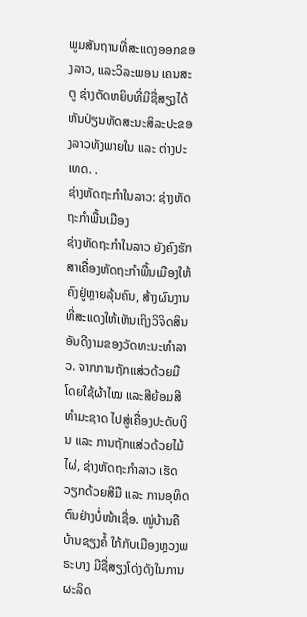ພູມສັນຖານທີ່ສະແດງອອກຂອງລາວ, ແລະວິລະພອນ ເຄນສະຕູ ຊ່າງຕັດຫຍິບທີ່ມີຊື່ສຽງໄດ້ຫັນປ່ຽນທັດສະນະສິລະປະຂອງລາວທັງພາຍໃນ ແລະ ຕ່າງປະເທດ. .
ຊ່າງຫັດຖະກຳໃນລາວ: ຊ່າງຫັດຖະກຳພື້ນເມືອງ
ຊ່າງຫັດຖະກຳໃນລາວ ຍັງຄົງຮັກສາເຄື່ອງຫັດຖະກຳພື້ນເມືອງໃຫ້ຄົງຢູ່ຫຼາຍລຸ້ນຄົນ, ສ້າງຜົນງານທີ່ສະແດງໃຫ້ເຫັນເຖິງວິຈິດສິນອັນດີງາມຂອງວັດທະນະທຳລາວ. ຈາກການຖັກແສ່ວດ້ວຍມື ໂດຍໃຊ້ຜ້າໄໝ ແລະສີຍ້ອມສີທຳມະຊາດ ໄປສູ່ເຄື່ອງປະດັບເງິນ ແລະ ການຖັກແສ່ວດ້ວຍໄມ້ໄຜ່, ຊ່າງຫັດຖະກຳລາວ ເຮັດວຽກດ້ວຍສີມື ແລະ ການອຸທິດຕົນຢ່າງບໍ່ໜ້າເຊື່ອ. ໝູ່ບ້ານຄືບ້ານຊຽງຄໍ້ ໃກ້ກັບເມືອງຫຼວງພຣະບາງ ມີຊື່ສຽງໂດ່ງດັງໃນການຜະລິດ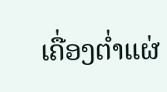ເຄື່ອງຕ່ຳແຜ່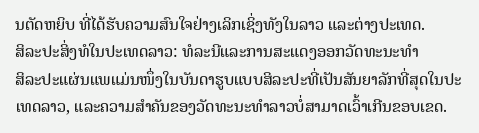ນຕັດຫຍິບ ທີ່ໄດ້ຮັບຄວາມສົນໃຈຢ່າງເລິກເຊິ່ງທັງໃນລາວ ແລະຕ່າງປະເທດ.
ສິລະປະສິ່ງທໍໃນປະເທດລາວ: ທໍລະນີແລະການສະແດງອອກວັດທະນະທໍາ
ສິລະປະແຜ່ນແພແມ່ນໜຶ່ງໃນບັນດາຮູບແບບສິລະປະທີ່ເປັນສັນຍາລັກທີ່ສຸດໃນປະເທດລາວ, ແລະຄວາມສຳຄັນຂອງວັດທະນະທຳລາວບໍ່ສາມາດເວົ້າເກີນຂອບເຂດ.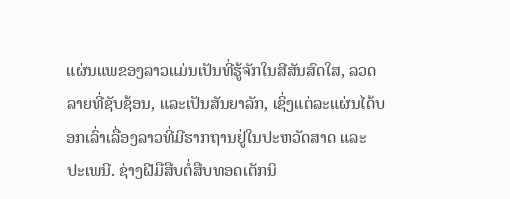ແຜ່ນແພຂອງລາວແມ່ນເປັນທີ່ຮູ້ຈັກໃນສີສັນສົດໃສ, ລວດລາຍທີ່ຊັບຊ້ອນ, ແລະເປັນສັນຍາລັກ, ເຊິ່ງແຕ່ລະແຜ່ນໄດ້ບອກເລົ່າເລື່ອງລາວທີ່ມີຮາກຖານຢູ່ໃນປະຫວັດສາດ ແລະ ປະເພນີ. ຊ່າງຝີມືສືບຕໍ່ສືບທອດເຕັກນິ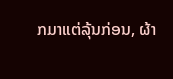ກມາແຕ່ລຸ້ນກ່ອນ, ຜ້າ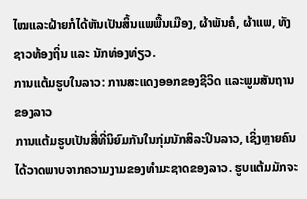ໄໝແລະຝ້າຍກໍໄດ້ຫັນເປັນສິ້ນແພພື້ນເມືອງ, ຜ້າພັນຄໍ, ຜ້າແພ, ທັງຊາວທ້ອງຖິ່ນ ແລະ ນັກທ່ອງທ່ຽວ.
ການແຕ້ມຮູບໃນລາວ: ການສະແດງອອກຂອງຊີວິດ ແລະພູມສັນຖານຂອງລາວ
ການແຕ້ມຮູບເປັນສື່ທີ່ນິຍົມກັນໃນກຸ່ມນັກສິລະປິນລາວ, ເຊິ່ງຫຼາຍຄົນໄດ້ວາດພາບຈາກຄວາມງາມຂອງທຳມະຊາດຂອງລາວ. ຮູບແຕ້ມມັກຈະ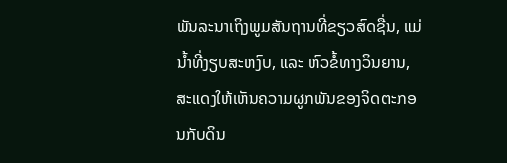ພັນລະນາເຖິງພູມສັນຖານທີ່ຂຽວສົດຊື່ນ, ແມ່ນ້ຳທີ່ງຽບສະຫງົບ, ແລະ ຫົວຂໍ້ທາງວິນຍານ, ສະແດງໃຫ້ເຫັນຄວາມຜູກພັນຂອງຈິດຕະກອນກັບດິນ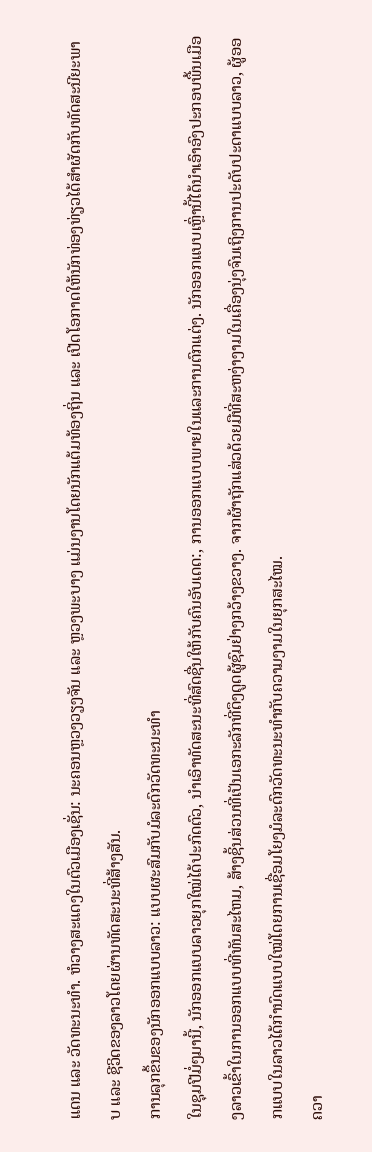ແດນ ແລະ ວັດທະນະທຳ. ຫໍວາງສະແດງໃນຕົວເມືອງເຊັ່ນ: ນະຄອນຫຼວງວຽງຈັນ ແລະ ຫຼວງພະບາງ ແມ່ນງານໂດຍນັກແຕ້ມທ້ອງຖິ່ນ ແລະ ເປີດໂອກາດໃຫ້ນັກທ່ອງທ່ຽວໄດ້ສຳຜັດກັບທັດສະນີຍະພາບ ແລະ ຊີວິດຂອງລາວໂດຍຜ່ານທັດສະນະທີ່ສ້າງສັນ.
ການລຸກຂຶ້ນຂອງນັກອອກແບບລາວ: ແບບຜະສົມກັບມໍລະດົກວັດທະນະທຳ
ໃນຊຸມປີມໍ່ໆມານີ້, ນັກອອກແບບລາວຍຸກໃໝ່ໄດ້ປະກົດຕົວ, ນໍາເອົາທັດສະນະທີ່ສົດຊື່ນໃຫ້ກັບຄົນອັບເດດ:, ການອອກແບບພາຍໃນແລະການຕົກແຕ່ງ. ນັກອອກແບບເຫຼົ່ານີ້ໄດ້ນໍາເອົາອົງປະກອບພື້ນເມືອງລາວເຂົ້າໃນການອອກແບບທີ່ທັນສະໄຫມ, ສ້າງຊິ້ນສ່ວນທີ່ເປັນເອກະລັກທີ່ດຶງດູດຜູ້ຊົມຢ່າງກວ້າງຂວາງ. ຈາກຜ້າຖັກແສ່ວດ້ວຍມືທີ່ສະຫງ່າງາມໃນເຄື່ອງນຸ່ງຈົນເຖິງການປະດັບປະດາແບບລາວ, ຜູ້ອອກແບບໃນລາວໄດ້ກຳນົດແບບໃໝ່ໂດຍການເຊື່ອມໂຍງມໍລະດົກວັດທະນະທຳກັບຄວາມງາມໃນຍຸກສະໄໝ.
ຄວາ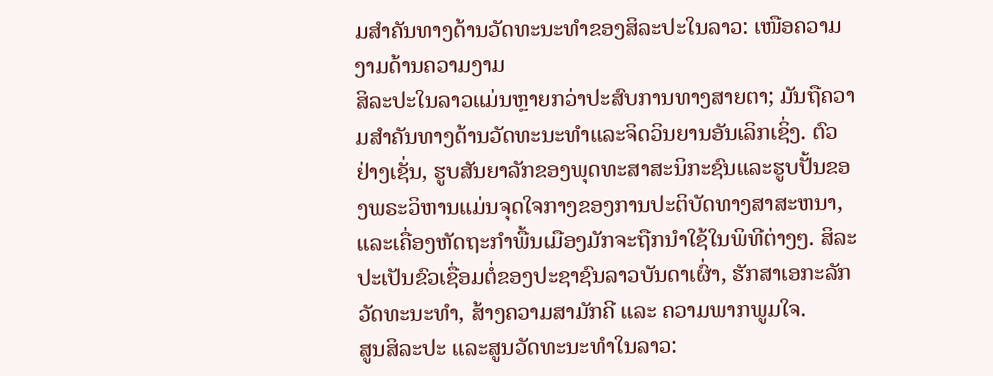ມສຳຄັນທາງດ້ານວັດທະນະທຳຂອງສິລະປະໃນລາວ: ເໜືອຄວາມງາມດ້ານຄວາມງາມ
ສິລະປະໃນລາວແມ່ນຫຼາຍກວ່າປະສົບການທາງສາຍຕາ; ມັນຖືຄວາມສໍາຄັນທາງດ້ານວັດທະນະທໍາແລະຈິດວິນຍານອັນເລິກເຊິ່ງ. ຕົວຢ່າງເຊັ່ນ, ຮູບສັນຍາລັກຂອງພຸດທະສາສະນິກະຊົນແລະຮູບປັ້ນຂອງພຣະວິຫານແມ່ນຈຸດໃຈກາງຂອງການປະຕິບັດທາງສາສະຫນາ, ແລະເຄື່ອງຫັດຖະກໍາພື້ນເມືອງມັກຈະຖືກນໍາໃຊ້ໃນພິທີຕ່າງໆ. ສິລະປະເປັນຂົວເຊື່ອມຕໍ່ຂອງປະຊາຊົນລາວບັນດາເຜົ່າ, ຮັກສາເອກະລັກວັດທະນະທຳ, ສ້າງຄວາມສາມັກຄີ ແລະ ຄວາມພາກພູມໃຈ.
ສູນສິລະປະ ແລະສູນວັດທະນະທຳໃນລາວ: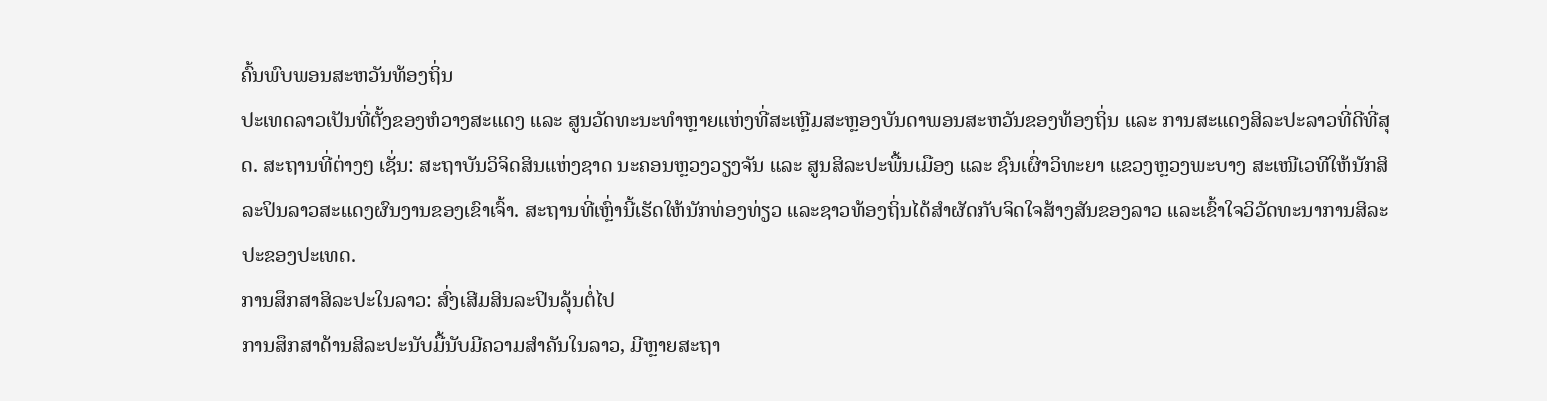ຄົ້ນພົບພອນສະຫວັນທ້ອງຖິ່ນ
ປະເທດລາວເປັນທີ່ຕັ້ງຂອງຫໍວາງສະແດງ ແລະ ສູນວັດທະນະທຳຫຼາຍແຫ່ງທີ່ສະເຫຼີມສະຫຼອງບັນດາພອນສະຫວັນຂອງທ້ອງຖິ່ນ ແລະ ການສະແດງສິລະປະລາວທີ່ດີທີ່ສຸດ. ສະຖານທີ່ຕ່າງໆ ເຊັ່ນ: ສະຖາບັນວິຈິດສິນແຫ່ງຊາດ ນະຄອນຫຼວງວຽງຈັນ ແລະ ສູນສິລະປະພື້ນເມືອງ ແລະ ຊົນເຜົ່າວິທະຍາ ແຂວງຫຼວງພະບາງ ສະເໜີເວທີໃຫ້ນັກສິລະປິນລາວສະແດງຜົນງານຂອງເຂົາເຈົ້າ. ສະຖານທີ່ເຫຼົ່ານີ້ເຮັດໃຫ້ນັກທ່ອງທ່ຽວ ແລະຊາວທ້ອງຖິ່ນໄດ້ສຳຜັດກັບຈິດໃຈສ້າງສັນຂອງລາວ ແລະເຂົ້າໃຈວິວັດທະນາການສິລະປະຂອງປະເທດ.
ການສຶກສາສິລະປະໃນລາວ: ສົ່ງເສີມສິນລະປິນລຸ້ນຕໍ່ໄປ
ການສຶກສາດ້ານສິລະປະນັບມື້ນັບມີຄວາມສຳຄັນໃນລາວ, ມີຫຼາຍສະຖາ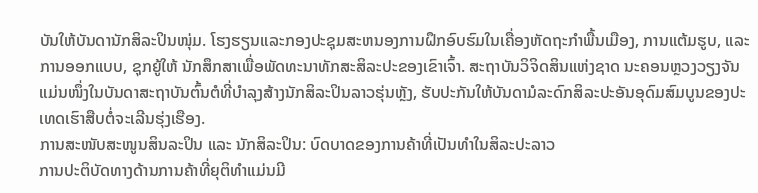ບັນໃຫ້ບັນດານັກສິລະປິນໜຸ່ມ. ໂຮງຮຽນແລະກອງປະຊຸມສະຫນອງການຝຶກອົບຮົມໃນເຄື່ອງຫັດຖະກໍາພື້ນເມືອງ, ການແຕ້ມຮູບ, ແລະການອອກແບບ, ຊຸກຍູ້ໃຫ້ ນັກສຶກສາເພື່ອພັດທະນາທັກສະສິລະປະຂອງເຂົາເຈົ້າ. ສະຖາບັນວິຈິດສິນແຫ່ງຊາດ ນະຄອນຫຼວງວຽງຈັນ ແມ່ນໜຶ່ງໃນບັນດາສະຖາບັນຕົ້ນຕໍທີ່ບຳລຸງສ້າງນັກສິລະປິນລາວຮຸ່ນຫຼັງ, ຮັບປະກັນໃຫ້ບັນດາມໍລະດົກສິລະປະອັນອຸດົມສົມບູນຂອງປະເທດເຮົາສືບຕໍ່ຈະເລີນຮຸ່ງເຮືອງ.
ການສະໜັບສະໜູນສິນລະປິນ ແລະ ນັກສິລະປິນ: ບົດບາດຂອງການຄ້າທີ່ເປັນທຳໃນສິລະປະລາວ
ການປະຕິບັດທາງດ້ານການຄ້າທີ່ຍຸຕິທໍາແມ່ນມີ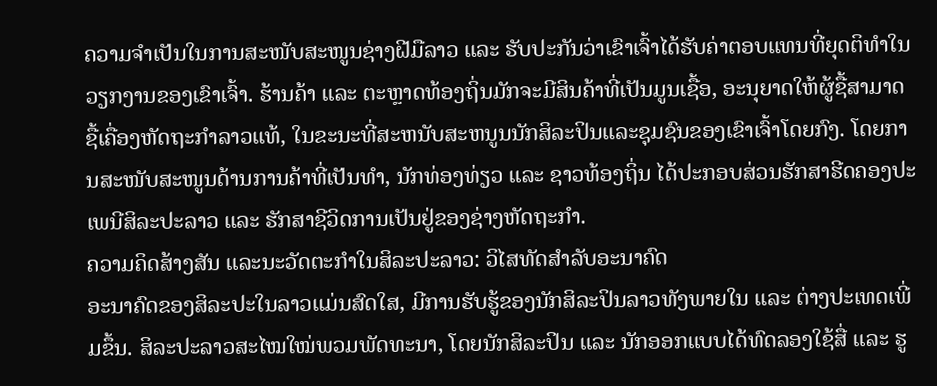ຄວາມຈຳເປັນໃນການສະໜັບສະໜູນຊ່າງຝີມືລາວ ແລະ ຮັບປະກັນວ່າເຂົາເຈົ້າໄດ້ຮັບຄ່າຕອບແທນທີ່ຍຸດຕິທຳໃນວຽກງານຂອງເຂົາເຈົ້າ. ຮ້ານຄ້າ ແລະ ຕະຫຼາດທ້ອງຖິ່ນມັກຈະມີສິນຄ້າທີ່ເປັນມູນເຊື້ອ, ອະນຸຍາດໃຫ້ຜູ້ຊື້ສາມາດຊື້ເຄື່ອງຫັດຖະກໍາລາວແທ້, ໃນຂະນະທີ່ສະຫນັບສະຫນູນນັກສິລະປິນແລະຊຸມຊົນຂອງເຂົາເຈົ້າໂດຍກົງ. ໂດຍການສະໜັບສະໜູນດ້ານການຄ້າທີ່ເປັນທຳ, ນັກທ່ອງທ່ຽວ ແລະ ຊາວທ້ອງຖິ່ນ ໄດ້ປະກອບສ່ວນຮັກສາຮີດຄອງປະເພນີສິລະປະລາວ ແລະ ຮັກສາຊີວິດການເປັນຢູ່ຂອງຊ່າງຫັດຖະກຳ.
ຄວາມຄິດສ້າງສັນ ແລະນະວັດຕະກໍາໃນສິລະປະລາວ: ວິໄສທັດສໍາລັບອະນາຄົດ
ອະນາຄົດຂອງສິລະປະໃນລາວແມ່ນສົດໃສ, ມີການຮັບຮູ້ຂອງນັກສິລະປິນລາວທັງພາຍໃນ ແລະ ຕ່າງປະເທດເພີ່ມຂຶ້ນ. ສິລະປະລາວສະໄໝໃໝ່ພວມພັດທະນາ, ໂດຍນັກສິລະປິນ ແລະ ນັກອອກແບບໄດ້ທົດລອງໃຊ້ສື່ ແລະ ຮູ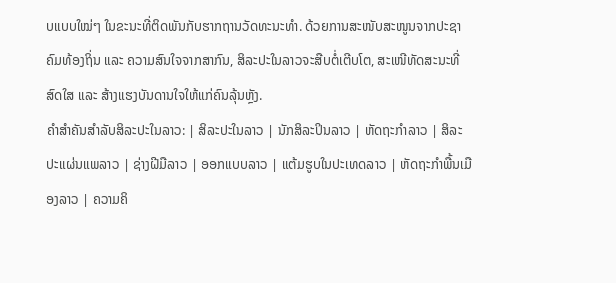ບແບບໃໝ່ໆ ໃນຂະນະທີ່ຕິດພັນກັບຮາກຖານວັດທະນະທຳ. ດ້ວຍການສະໜັບສະໜູນຈາກປະຊາຄົມທ້ອງຖິ່ນ ແລະ ຄວາມສົນໃຈຈາກສາກົນ, ສິລະປະໃນລາວຈະສືບຕໍ່ເຕີບໂຕ, ສະເໜີທັດສະນະທີ່ສົດໃສ ແລະ ສ້າງແຮງບັນດານໃຈໃຫ້ແກ່ຄົນລຸ້ນຫຼັງ.
ຄໍາສໍາຄັນສໍາລັບສິລະປະໃນລາວ: | ສິລະປະໃນລາວ | ນັກສິລະປິນລາວ | ຫັດຖະກຳລາວ | ສິລະປະແຜ່ນແພລາວ | ຊ່າງຝີມືລາວ | ອອກແບບລາວ | ແຕ້ມຮູບໃນປະເທດລາວ | ຫັດຖະກຳພື້ນເມືອງລາວ | ຄວາມຄິ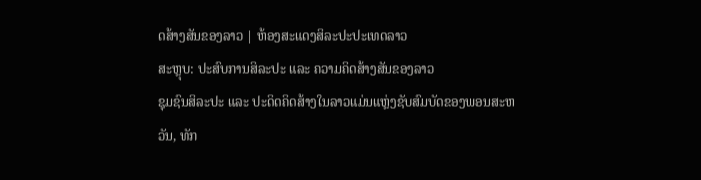ດສ້າງສັນຂອງລາວ | ຫ້ອງສະແດງສິລະປະປະເທດລາວ
ສະຫຼຸບ: ປະສົບການສິລະປະ ແລະ ຄວາມຄິດສ້າງສັນຂອງລາວ
ຊຸມຊົນສິລະປະ ແລະ ປະດິດຄິດສ້າງໃນລາວແມ່ນແຫຼ່ງຊັບສົມບັດຂອງພອນສະຫວັນ, ທັກ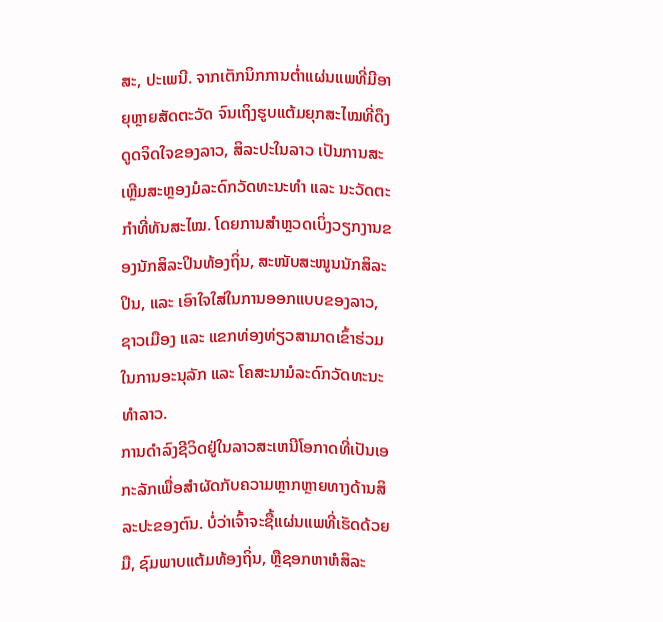ສະ, ປະເພນີ. ຈາກເຕັກນິກການຕ່ຳແຜ່ນແພທີ່ມີອາຍຸຫຼາຍສັດຕະວັດ ຈົນເຖິງຮູບແຕ້ມຍຸກສະໄໝທີ່ດຶງດູດຈິດໃຈຂອງລາວ, ສິລະປະໃນລາວ ເປັນການສະເຫຼີມສະຫຼອງມໍລະດົກວັດທະນະທຳ ແລະ ນະວັດຕະກຳທີ່ທັນສະໄໝ. ໂດຍການສຳຫຼວດເບິ່ງວຽກງານຂອງນັກສິລະປິນທ້ອງຖິ່ນ, ສະໜັບສະໜູນນັກສິລະປິນ, ແລະ ເອົາໃຈໃສ່ໃນການອອກແບບຂອງລາວ, ຊາວເມືອງ ແລະ ແຂກທ່ອງທ່ຽວສາມາດເຂົ້າຮ່ວມໃນການອະນຸລັກ ແລະ ໂຄສະນາມໍລະດົກວັດທະນະທຳລາວ.
ການດໍາລົງຊີວິດຢູ່ໃນລາວສະເຫນີໂອກາດທີ່ເປັນເອກະລັກເພື່ອສໍາຜັດກັບຄວາມຫຼາກຫຼາຍທາງດ້ານສິລະປະຂອງຕົນ. ບໍ່ວ່າເຈົ້າຈະຊື້ແຜ່ນແພທີ່ເຮັດດ້ວຍມື, ຊົມພາບແຕ້ມທ້ອງຖິ່ນ, ຫຼືຊອກຫາຫໍສິລະ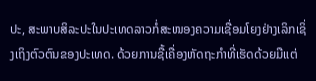ປະ, ສະພາບສິລະປະໃນປະເທດລາວກໍ່ສະໜອງຄວາມເຊື່ອມໂຍງຢ່າງເລິກເຊິ່ງເຖິງຕົວຕົນຂອງປະເທດ. ດ້ວຍການຊື້ເຄື່ອງຫັດຖະກຳທີ່ເຮັດດ້ວຍມືແຕ່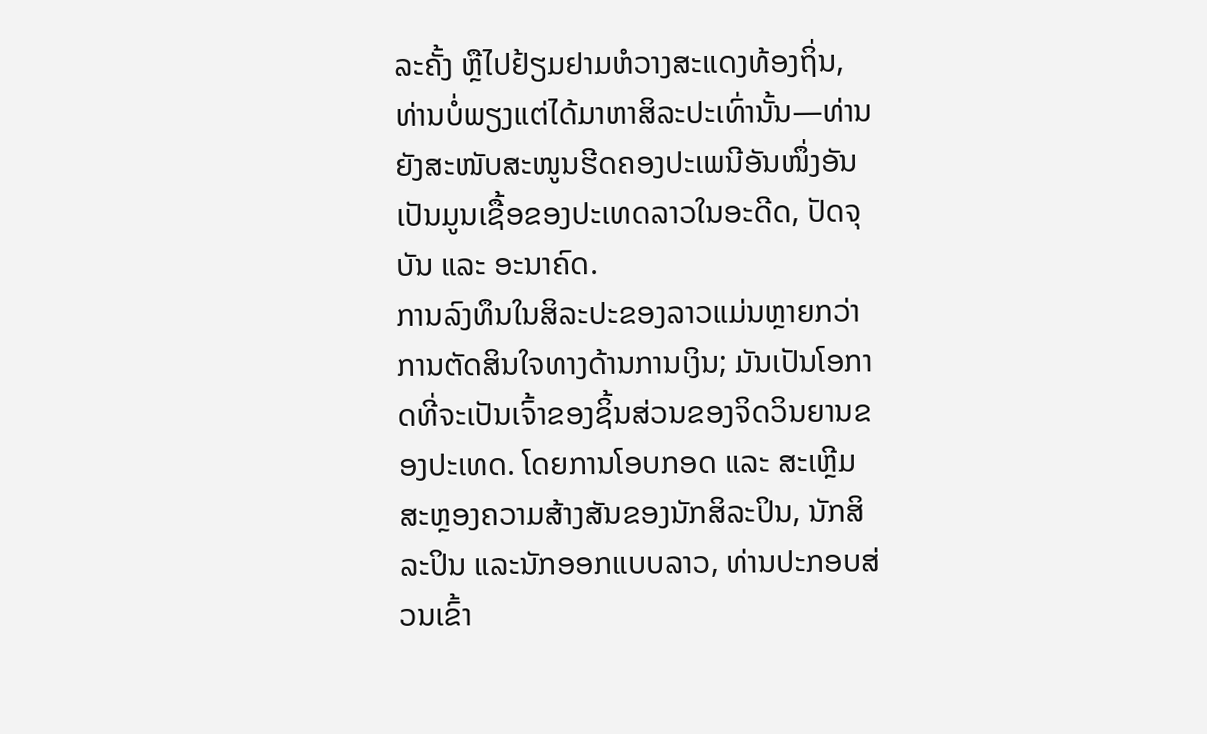ລະຄັ້ງ ຫຼືໄປຢ້ຽມຢາມຫໍວາງສະແດງທ້ອງຖິ່ນ, ທ່ານບໍ່ພຽງແຕ່ໄດ້ມາຫາສິລະປະເທົ່ານັ້ນ—ທ່ານຍັງສະໜັບສະໜູນຮີດຄອງປະເພນີອັນໜຶ່ງອັນເປັນມູນເຊື້ອຂອງປະເທດລາວໃນອະດີດ, ປັດຈຸບັນ ແລະ ອະນາຄົດ.
ການລົງທຶນໃນສິລະປະຂອງລາວແມ່ນຫຼາຍກວ່າການຕັດສິນໃຈທາງດ້ານການເງິນ; ມັນເປັນໂອກາດທີ່ຈະເປັນເຈົ້າຂອງຊິ້ນສ່ວນຂອງຈິດວິນຍານຂອງປະເທດ. ໂດຍການໂອບກອດ ແລະ ສະເຫຼີມສະຫຼອງຄວາມສ້າງສັນຂອງນັກສິລະປິນ, ນັກສິລະປິນ ແລະນັກອອກແບບລາວ, ທ່ານປະກອບສ່ວນເຂົ້າ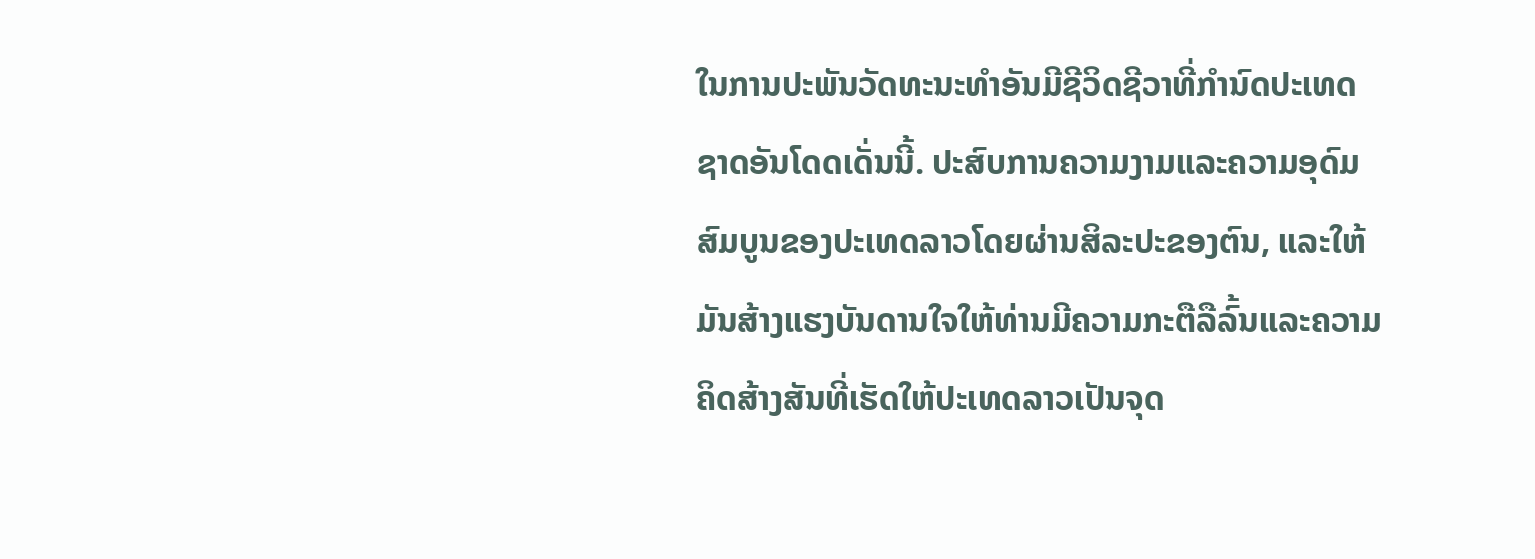ໃນການປະພັນວັດທະນະທຳອັນມີຊີວິດຊີວາທີ່ກຳນົດປະເທດຊາດອັນໂດດເດັ່ນນີ້. ປະສົບການຄວາມງາມແລະຄວາມອຸດົມສົມບູນຂອງປະເທດລາວໂດຍຜ່ານສິລະປະຂອງຕົນ, ແລະໃຫ້ມັນສ້າງແຮງບັນດານໃຈໃຫ້ທ່ານມີຄວາມກະຕືລືລົ້ນແລະຄວາມຄິດສ້າງສັນທີ່ເຮັດໃຫ້ປະເທດລາວເປັນຈຸດ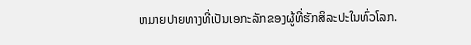ຫມາຍປາຍທາງທີ່ເປັນເອກະລັກຂອງຜູ້ທີ່ຮັກສິລະປະໃນທົ່ວໂລກ.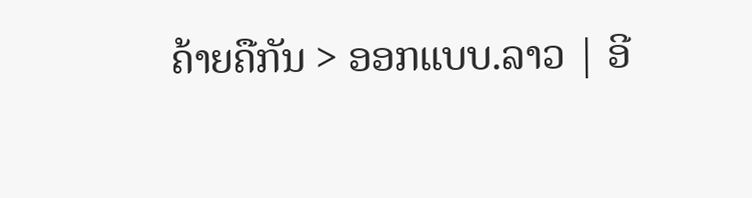ຄ້າຍຄືກັນ > ອອກແບບ.ລາວ | ອີ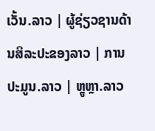ເວັ້ນ.ລາວ | ຜູ້ຊ່ຽວຊານດ້ານສິລະປະຂອງລາວ | ການປະມູນ.ລາວ | ຫຼູຫຼາ.ລາວ